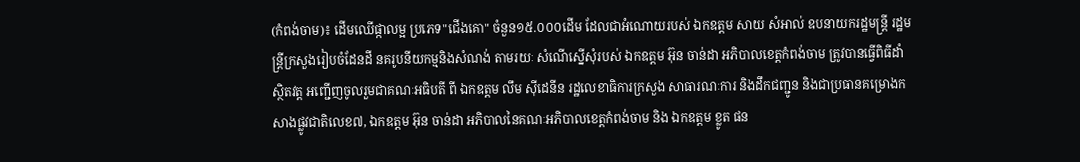(កំពង់ចាម)៖ ដើមឈើផ្កាលម្អ ប្រភេទ"ជើងគោ" ចំនួន១៥.០០០ដើម ដែលជាអំណោយរបស់ ឯកឧត្តម សាយ សំអាល់ ឧបនាយករដ្ឋមន្ត្រី រដ្ឋមន្ត្រីក្រសួងរៀបចំដែនដី នគរូបនីយកម្មនិងសំណង់ តាមរយៈ សំណើស្នើសុំរបស់ ឯកឧត្តម អ៊ុន ចាន់ដា អភិបាលខេត្តកំពង់ចាម ត្រូវបានធ្វើពិធីដាំ ស្ថិតវត្ត អញ្ជើញចូលរួមជាគណៈអធិបតី ពី ឯកឧត្តម លឹម សុីដេនីន រដ្ឋលេខាធិការក្រសួង សាធារណៈការ និងដឹកជញ្ជូន និងជាប្រធានគម្រោងកសាងផ្លូវជាតិលេខ៧, ឯកឧត្តម អ៊ុន ចាន់ដា អភិបាលនៃគណៈអភិបាលខេត្តកំពង់ចាម និង ឯកឧត្តម ខ្លូត ផន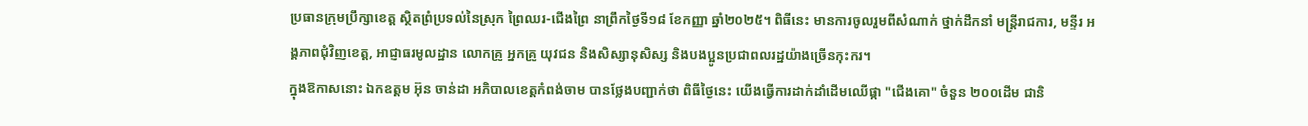ប្រធានក្រុមប្រឹក្សាខេត្ត ស្ថិតព្រំប្រទល់នៃស្រុក ព្រៃឈរ-ជើងព្រៃ នាព្រឹកថ្ងៃទី១៨ ខែកញ្ញា ឆ្នាំ២០២៥។ ពិធីនេះ មានការចូលរួមពីសំណាក់ ថ្នាក់ដឹកនាំ មន្ត្រីរាជការ, មន្ទីរ អង្គភាពជុំវិញខេត្ត, អាជ្ញាធរមូលដ្ឋាន លោកគ្រូ អ្នកគ្រូ យុវជន និងសិស្សានុសិស្ស និងបងប្អូនប្រជាពលរដ្ឋយ៉ាងច្រើនកុះករ។
ក្នុងឱកាសនោះ ឯកឧត្តម អ៊ុន ចាន់ដា អភិបាលខេត្តកំពង់ចាម បានថ្លែងបញ្ជាក់ថា ពិធីថ្ងៃនេះ យើងធ្វើការដាក់ដាំដើមឈើផ្កា "ជើងគោ" ចំនួន ២០០ដើម ជានិ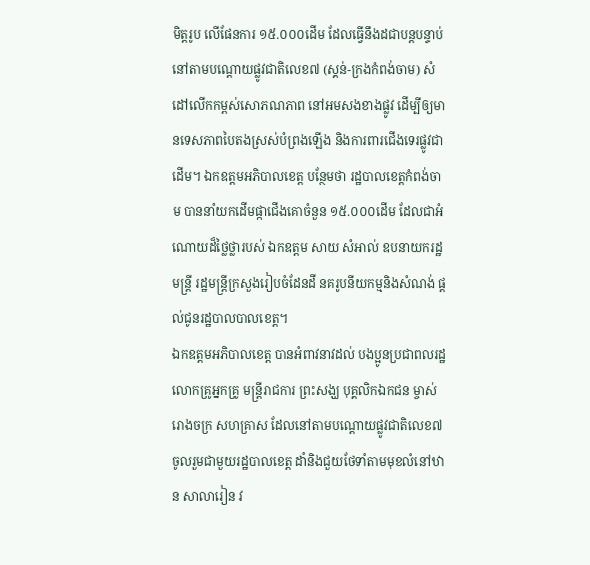មិត្តរូប លើផែនការ ១៥.០០០ដើម ដែលធ្វើនឹងដជាបន្តបន្ទាប់ នៅតាមបណ្តោយផ្លូវជាតិលេខ៧ (ស្គន់-ក្រងកំពង់ចាម) សំដៅលើកកម្ពស់សោភណភាព នៅអមសងខាងផ្លូវ ដើម្បីឲ្យមានទេសភាពបៃតងស្រស់បំព្រងឡើង និងការពារជើងទេរផ្លូវជាដើម។ ឯកឧត្តមអភិបាលខេត្ត បន្ថែមថា រដ្ឋបាលខេត្តកំពង់ចាម បាននាំយកដើមផ្កាជើងគោចំនួន ១៥.០០០ដើម ដែលជាអំណោយដ៏ថ្លៃថ្លារបស់ ឯកឧត្តម សាយ សំអាល់ ឧបនាយករដ្ឋមន្ត្រី រដ្ឋមន្ត្រីក្រសួងរៀបចំដែនដី នគរូបនីយកម្មនិងសំណង់ ផ្តល់ជូនរដ្ឋបាលបាលខេត្ត។
ឯកឧត្ដមអភិបាលខេត្ត បានអំពាវនាវដល់ បងប្អូនប្រជាពលរដ្ឋ លោកគ្រូអ្នកគ្រូ មន្ត្រីរាជការ ព្រះសង្ឃ បុគ្គលិកឯកជន ម្ចាស់រោងចក្រ សហគ្រាស ដែលនៅតាមបណ្ដោយផ្លូវជាតិលេខ៧ ចូលរួមជាមួយរដ្ឋបាលខេត្ត ដាំនិងជួយថែទាំតាមមុខលំនៅឋាន សាលារៀន វ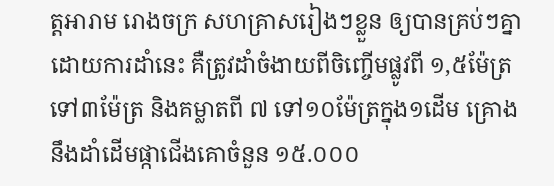ត្តអារាម រោងចក្រ សហគ្រាសរៀងៗខ្លួន ឲ្យបានគ្រប់ៗគ្នា ដោយការដាំនេះ គឺត្រូវដាំចំងាយពីចិញ្ចើមផ្លូវពី ១,៥ម៉ែត្រ ទៅ៣ម៉ែត្រ និងគម្លាតពី ៧ ទៅ១០ម៉ែត្រក្នុង១ដើម គ្រោងនឹងដាំដើមផ្កាជើងគោចំនួន ១៥.០០០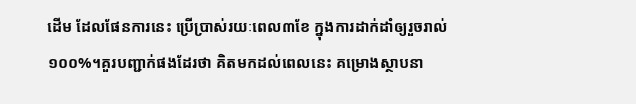ដើម ដែលផែនការនេះ ប្រើប្រាស់រយៈពេល៣ខែ ក្នុងការដាក់ដាំឲ្យរួចរាល់១០០%។គួរបញ្ជាក់ផងដែរថា គិតមកដល់ពេលនេះ គម្រោងស្ថាបនា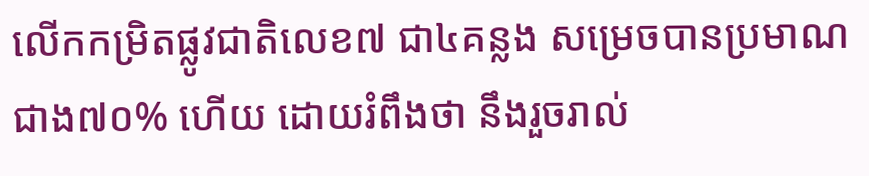លើកកម្រិតផ្លូវជាតិលេខ៧ ជា៤គន្លង សម្រេចបានប្រមាណជាង៧០% ហើយ ដោយរំពឹងថា នឹងរួចរាល់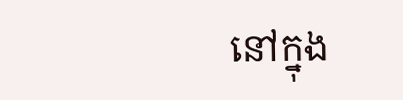នៅក្នុង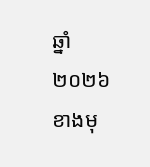ឆ្នាំ២០២៦ ខាងមុ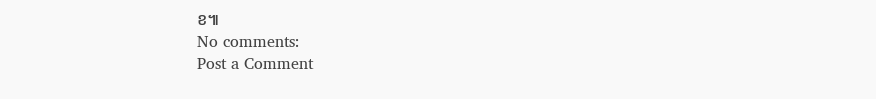ខ៕
No comments:
Post a Comment